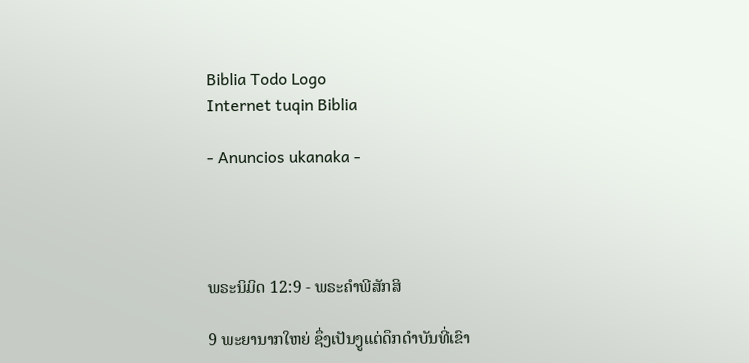Biblia Todo Logo
Internet tuqin Biblia

- Anuncios ukanaka -




ພຣະນິມິດ 12:9 - ພຣະຄຳພີສັກສິ

9 ພະຍານາກໃຫຍ່ ຊຶ່ງເປັນງູແຕ່ດຶກດຳບັນທີ່ເຂົາ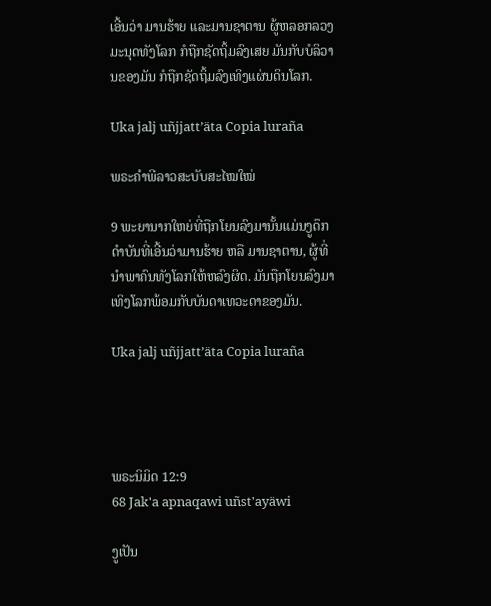ເອີ້ນວ່າ ມານຮ້າຍ ແລະມານຊາຕານ ຜູ້ຫລອກລວງມະນຸດທັງໂລກ ກໍຖືກຊັດຖິ້ມລົງເສຍ ມັນກັບບໍລິວານຂອງມັນ ກໍຖືກຊັດຖິ້ມລົງເທິງແຜ່ນດິນໂລກ.

Uka jalj uñjjattʼäta Copia luraña

ພຣະຄຳພີລາວສະບັບສະໄໝໃໝ່

9 ພະຍານາກໃຫຍ່ທີ່ຖືກໂຍນລົງມານັ້ນແມ່ນງູດຶກດຳບັນທີ່ເອີ້ນວ່າມານຮ້າຍ ຫລື ມານຊາຕານ, ຜູ້ທີ່ນຳພາຄົນທັງໂລກໃຫ້ຫລົງຜິດ. ມັນຖືກໂຍນລົງມາເທິງໂລກພ້ອມກັບບັນດາເທວະດາຂອງມັນ.

Uka jalj uñjjattʼäta Copia luraña




ພຣະນິມິດ 12:9
68 Jak'a apnaqawi uñst'ayäwi

ງູເປັນ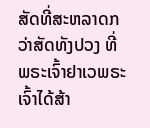ສັດທີ່ສະຫລາດກວ່າສັດທັງປວງ ທີ່ພຣະເຈົ້າຢາເວພຣະເຈົ້າໄດ້ສ້າ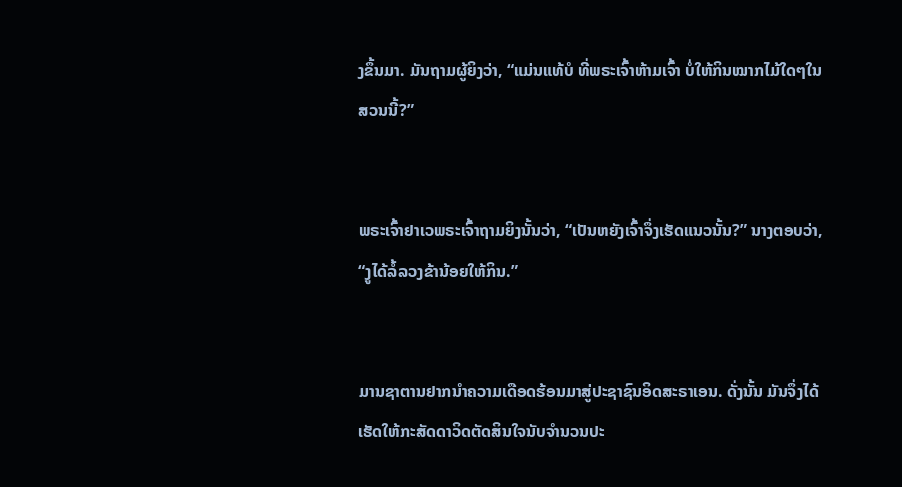ງຂຶ້ນມາ. ມັນຖາມຜູ້ຍິງວ່າ, “ແມ່ນແທ້ບໍ ທີ່ພຣະເຈົ້າຫ້າມເຈົ້າ ບໍ່ໃຫ້ກິນໝາກໄມ້ໃດໆໃນສວນນີ້?”


ພຣະເຈົ້າຢາເວພຣະເຈົ້າຖາມຍິງນັ້ນວ່າ, “ເປັນຫຍັງເຈົ້າຈຶ່ງເຮັດແນວນັ້ນ?” ນາງຕອບວ່າ, “ງູໄດ້ລໍ້ລວງຂ້ານ້ອຍໃຫ້ກິນ.”


ມານຊາຕານຢາກນຳຄວາມເດືອດຮ້ອນມາສູ່ປະຊາຊົນອິດສະຣາເອນ. ດັ່ງນັ້ນ ມັນຈຶ່ງໄດ້ເຮັດໃຫ້ກະສັດດາວິດຕັດສິນໃຈນັບຈຳນວນປະ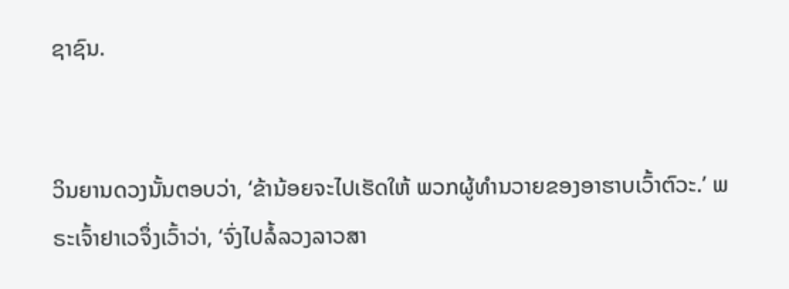ຊາຊົນ.


ວິນຍານດວງນັ້ນຕອບວ່າ, ‘ຂ້ານ້ອຍຈະໄປເຮັດໃຫ້ ພວກຜູ້ທຳນວາຍຂອງອາຮາບເວົ້າຕົວະ.’ ພຣະເຈົ້າຢາເວຈຶ່ງເວົ້າວ່າ, ‘ຈົ່ງໄປລໍ້ລວງລາວສາ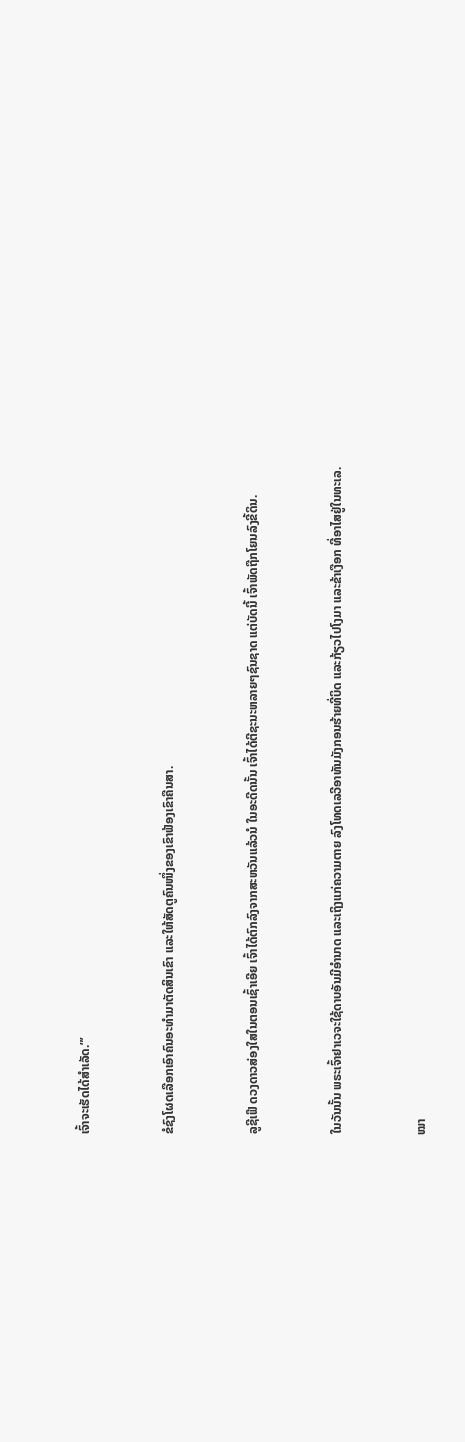ເຈົ້າຈະເຮັດໄດ້ສຳເລັດ.”’


ຂໍຊົງໂຜດເລືອກເອົາຄົນອະທຳມາຕັດສິນເຂົາ ແລະໃຫ້ສັດຕູຄົນໜຶ່ງຂອງເຂົາຟ້ອງເຂົາຄືນສາ.


ລູຊີເຟີ ດວງດາວສ່ອງໃສໃນຕອນເຊົ້າເອີຍ ເຈົ້າໄດ້ຕົກລົງຈາກສະຫວັນແລ້ວນໍ ໃນອະດີດນັ້ນ ເຈົ້າໄດ້ຕີຊະນະຫລາຍໆຊົນຊາດ ແຕ່ບັດນີ້ ເຈົ້າພັດຖືກໂຍນລົງຂີ້ດິນ.


ໃນວັນນັ້ນ ພຣະເຈົ້າຢາເວຈະໃຊ້ດາບອັນມີອຳນາດ ແລະເຖິງແກ່ຄວາມຕາຍ ລົງໂທດເລວີອາທັນມັງກອນຮ້າຍທີ່ບິດ ແລະກ້ຽວໄປໂງມາ ແລະຂ້າເງືອກ ທີ່ອາໄສຢູ່ໃນທະເລ.


ໝາ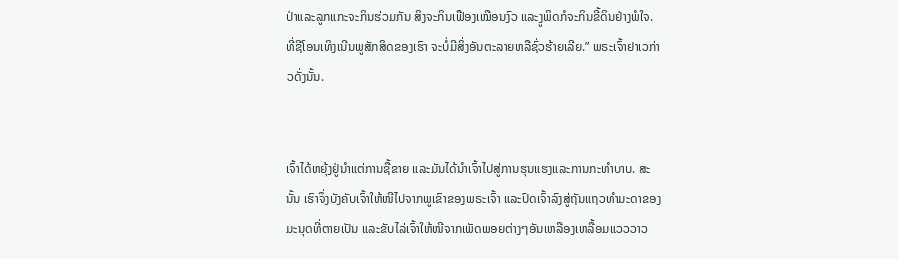ປ່າແລະລູກແກະຈະກິນຮ່ວມກັນ ສິງຈະກິນເຟືອງເໝືອນງົວ ແລະງູພິດກໍຈະກິນຂີ້ດິນຢ່າງພໍໃຈ. ທີ່ຊີໂອນເທິງເນີນພູສັກສິດຂອງເຮົາ ຈະບໍ່ມີສິ່ງອັນຕະລາຍຫລືຊົ່ວຮ້າຍເລີຍ.” ພຣະເຈົ້າຢາເວກ່າວດັ່ງນັ້ນ.


ເຈົ້າໄດ້ຫຍຸ້ງຢູ່ນຳແຕ່ການຊື້ຂາຍ ແລະມັນໄດ້ນຳເຈົ້າໄປສູ່ການຮຸນແຮງແລະການກະທຳບາບ. ສະນັ້ນ ເຮົາຈຶ່ງບັງຄັບເຈົ້າໃຫ້ໜີໄປຈາກພູເຂົາຂອງພຣະເຈົ້າ ແລະປົດເຈົ້າລົງສູ່ຖັນແຖວທຳມະດາຂອງມະນຸດທີ່ຕາຍເປັນ ແລະຂັບໄລ່ເຈົ້າໃຫ້ໜີຈາກເພັດພອຍຕ່າງໆອັນເຫລືອງເຫລື້ອມແວວວາວ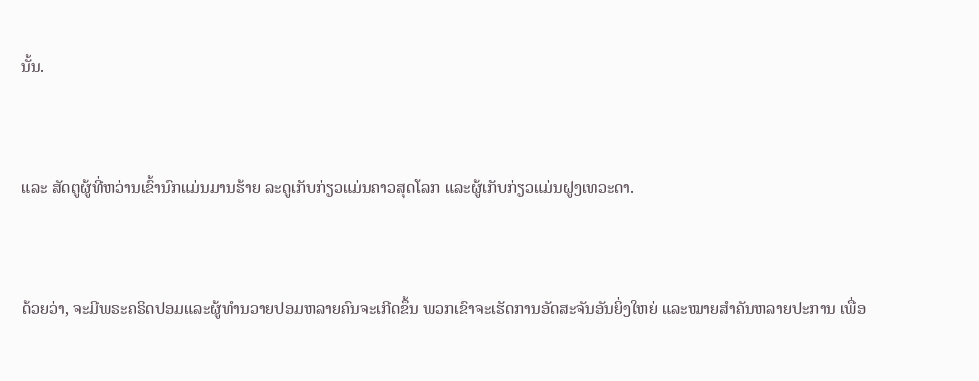ນັ້ນ.


ແລະ ສັດຕູຜູ້ທີ່ຫວ່ານເຂົ້ານົກແມ່ນມານຮ້າຍ ລະດູເກັບກ່ຽວແມ່ນຄາວສຸດໂລກ ແລະຜູ້ເກັບກ່ຽວແມ່ນຝູງເທວະດາ.


ດ້ວຍວ່າ, ຈະມີພຣະຄຣິດປອມແລະຜູ້ທຳນວາຍປອມຫລາຍຄົນຈະເກີດຂຶ້ນ ພວກເຂົາຈະເຮັດການອັດສະຈັນອັນຍິ່ງໃຫຍ່ ແລະໝາຍສຳຄັນຫລາຍປະການ ເພື່ອ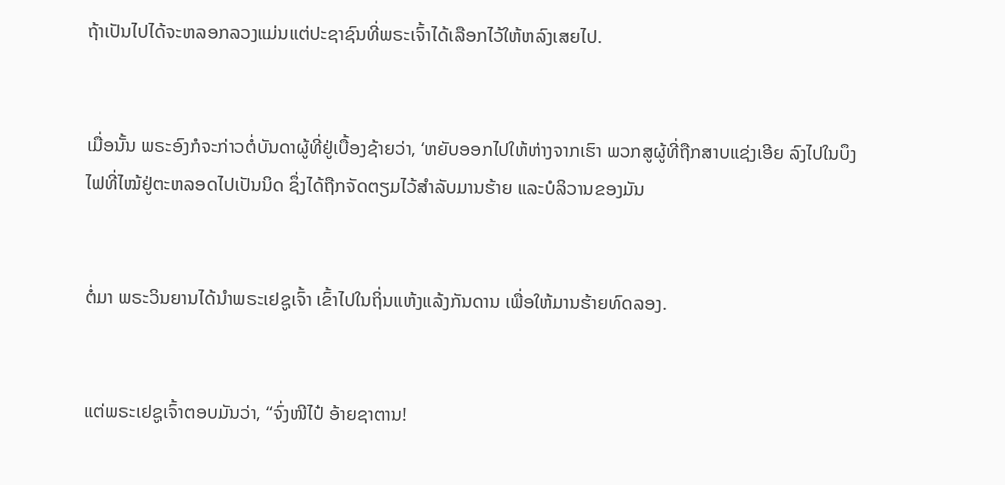ຖ້າເປັນໄປໄດ້ຈະຫລອກລວງແມ່ນແຕ່ປະຊາຊົນທີ່ພຣະເຈົ້າໄດ້ເລືອກໄວ້ໃຫ້ຫລົງເສຍໄປ.


ເມື່ອນັ້ນ ພຣະອົງກໍຈະກ່າວຕໍ່ບັນດາຜູ້ທີ່ຢູ່ເບື້ອງຊ້າຍວ່າ, ‘ຫຍັບອອກໄປໃຫ້ຫ່າງຈາກເຮົາ ພວກສູຜູ້ທີ່ຖືກສາບແຊ່ງເອີຍ ລົງໄປໃນບຶງໄຟທີ່ໄໝ້ຢູ່ຕະຫລອດໄປເປັນນິດ ຊຶ່ງໄດ້ຖືກຈັດຕຽມໄວ້ສຳລັບມານຮ້າຍ ແລະບໍລິວານຂອງມັນ


ຕໍ່ມາ ພຣະວິນຍານໄດ້ນຳພຣະເຢຊູເຈົ້າ ເຂົ້າໄປໃນຖິ່ນແຫ້ງແລ້ງກັນດານ ເພື່ອໃຫ້ມານຮ້າຍທົດລອງ.


ແຕ່ພຣະເຢຊູເຈົ້າຕອບມັນວ່າ, “ຈົ່ງໜີໄປ໋ ອ້າຍຊາຕານ!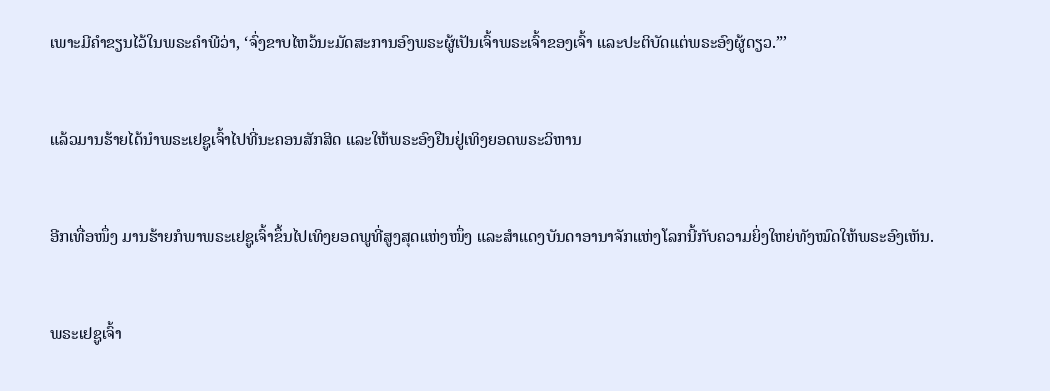ເພາະມີຄຳຂຽນໄວ້ໃນພຣະຄຳພີວ່າ, ‘ຈົ່ງຂາບໄຫວ້ນະມັດສະການອົງພຣະຜູ້ເປັນເຈົ້າພຣະເຈົ້າຂອງເຈົ້າ ແລະປະຕິບັດແຕ່ພຣະອົງຜູ້ດຽວ.”’


ແລ້ວມານຮ້າຍໄດ້ນຳພຣະເຢຊູເຈົ້າໄປທີ່ນະຄອນສັກສິດ ແລະໃຫ້ພຣະອົງຢືນຢູ່ເທິງຍອດພຣະວິຫານ


ອີກເທື່ອໜຶ່ງ ມານຮ້າຍກໍພາພຣະເຢຊູເຈົ້າຂຶ້ນໄປເທິງຍອດພູທີ່ສູງສຸດແຫ່ງໜຶ່ງ ແລະສຳແດງບັນດາອານາຈັກແຫ່ງໂລກນີ້ກັບຄວາມຍິ່ງໃຫຍ່ທັງໝົດໃຫ້ພຣະອົງເຫັນ.


ພຣະເຢຊູເຈົ້າ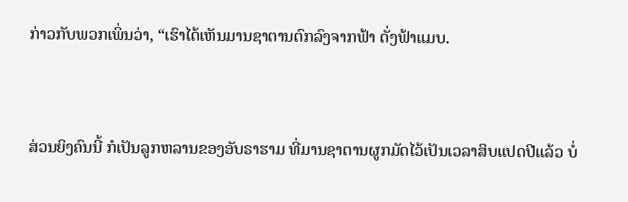ກ່າວກັບພວກເພິ່ນວ່າ, “ເຮົາໄດ້ເຫັນມານຊາຕານຕົກລົງຈາກຟ້າ ດັ່ງຟ້າແມບ.


ສ່ວນຍິງຄົນນີ້ ກໍເປັນລູກຫລານຂອງອັບຣາຮາມ ທີ່ມານຊາຕານຜູກມັດໄວ້ເປັນເວລາສິບແປດປີແລ້ວ ບໍ່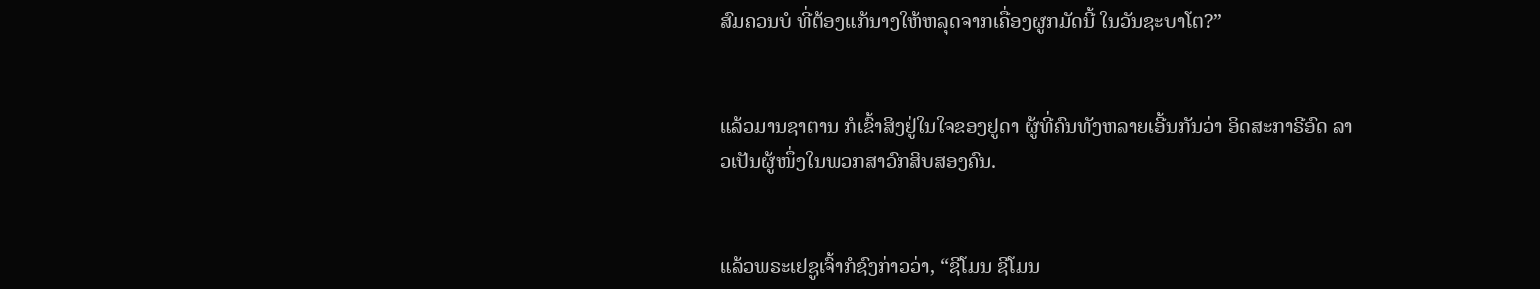ສົມຄວນບໍ ທີ່ຕ້ອງແກ້ນາງໃຫ້ຫລຸດຈາກເຄື່ອງຜູກມັດນີ້ ໃນວັນຊະບາໂຕ?”


ແລ້ວມານຊາຕານ ກໍເຂົ້າສິງຢູ່ໃນໃຈຂອງຢູດາ ຜູ້ທີ່ຄົນທັງຫລາຍເອີ້ນກັນວ່າ ອິດສະກາຣີອົດ ລາວເປັນຜູ້ໜຶ່ງໃນພວກສາວົກສິບສອງຄົນ.


ແລ້ວພຣະເຢຊູເຈົ້າກໍຊົງກ່າວວ່າ, “ຊີໂມນ ຊີໂມນ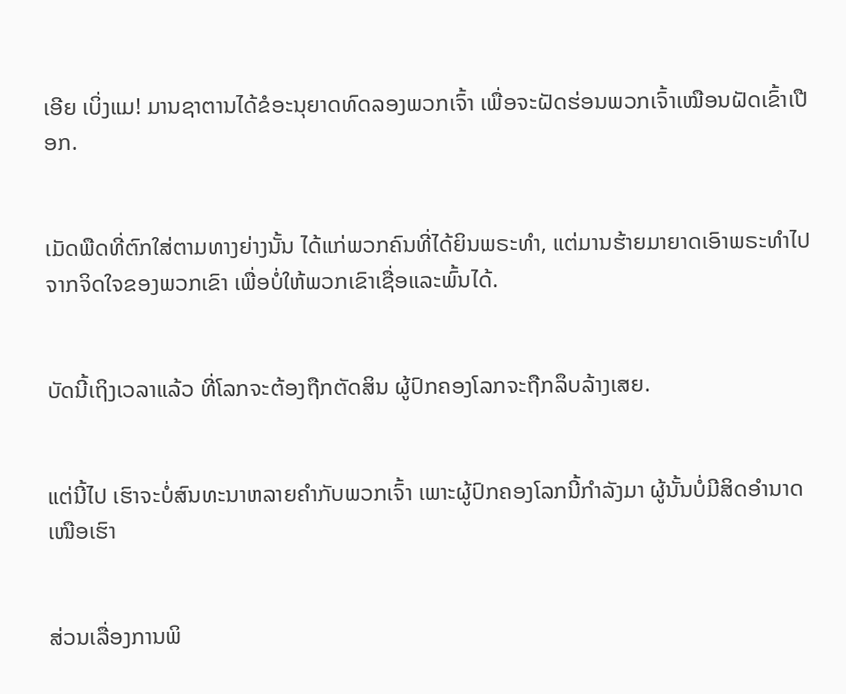ເອີຍ ເບິ່ງແມ! ມານຊາຕານໄດ້ຂໍອະນຸຍາດທົດລອງພວກເຈົ້າ ເພື່ອຈະຝັດຮ່ອນພວກເຈົ້າເໝືອນຝັດເຂົ້າເປືອກ.


ເມັດພືດທີ່ຕົກໃສ່ຕາມທາງຍ່າງນັ້ນ ໄດ້ແກ່ພວກຄົນທີ່ໄດ້ຍິນພຣະທຳ, ແຕ່ມານຮ້າຍມາຍາດເອົາພຣະທຳໄປຈາກຈິດໃຈຂອງພວກເຂົາ ເພື່ອບໍ່ໃຫ້ພວກເຂົາເຊື່ອແລະພົ້ນໄດ້.


ບັດນີ້ເຖິງເວລາແລ້ວ ທີ່ໂລກຈະຕ້ອງຖືກຕັດສິນ ຜູ້ປົກຄອງໂລກຈະຖືກລຶບລ້າງເສຍ.


ແຕ່ນີ້ໄປ ເຮົາຈະບໍ່ສົນທະນາຫລາຍຄຳກັບພວກເຈົ້າ ເພາະຜູ້ປົກຄອງໂລກນີ້ກຳລັງມາ ຜູ້ນັ້ນບໍ່ມີສິດອຳນາດເໜືອເຮົາ


ສ່ວນເລື່ອງການພິ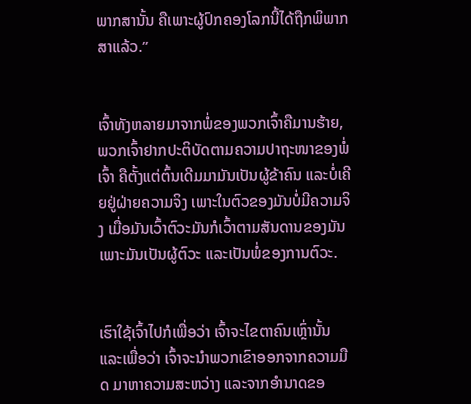ພາກສານັ້ນ ຄືເພາະຜູ້ປົກຄອງໂລກນີ້ໄດ້ຖືກພິພາກສາແລ້ວ.”


ເຈົ້າທັງຫລາຍມາຈາກພໍ່ຂອງພວກເຈົ້າຄືມານຮ້າຍ, ພວກເຈົ້າຢາກປະຕິບັດຕາມຄວາມປາຖະໜາຂອງພໍ່ເຈົ້າ ຄືຕັ້ງແຕ່ຕົ້ນເດີມມາມັນເປັນຜູ້ຂ້າຄົນ ແລະບໍ່ເຄີຍຢູ່ຝ່າຍຄວາມຈິງ ເພາະໃນຕົວຂອງມັນບໍ່ມີຄວາມຈິງ ເມື່ອມັນເວົ້າຕົວະມັນກໍເວົ້າຕາມສັນດານຂອງມັນ ເພາະມັນເປັນຜູ້ຕົວະ ແລະເປັນພໍ່ຂອງການຕົວະ.


ເຮົາໃຊ້ເຈົ້າໄປກໍເພື່ອວ່າ ເຈົ້າຈະໄຂຕາຄົນເຫຼົ່ານັ້ນ ແລະເພື່ອວ່າ ເຈົ້າຈະນຳພວກເຂົາອອກຈາກຄວາມມືດ ມາຫາຄວາມສະຫວ່າງ ແລະຈາກອຳນາດຂອ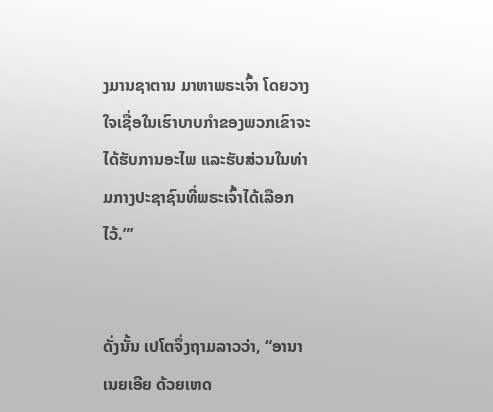ງມານຊາຕານ ມາຫາພຣະເຈົ້າ ໂດຍວາງໃຈເຊື່ອໃນເຮົາບາບກຳຂອງພວກເຂົາຈະໄດ້ຮັບການອະໄພ ແລະຮັບສ່ວນໃນທ່າມກາງປະຊາຊົນທີ່ພຣະເຈົ້າໄດ້ເລືອກໄວ້.”’


ດັ່ງນັ້ນ ເປໂຕຈຶ່ງຖາມລາວວ່າ, “ອານາເນຍເອີຍ ດ້ວຍເຫດ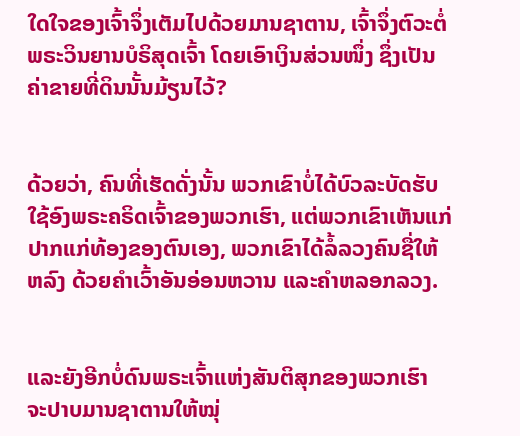ໃດໃຈຂອງເຈົ້າຈຶ່ງເຕັມໄປດ້ວຍມານຊາຕານ, ເຈົ້າຈຶ່ງຕົວະຕໍ່ພຣະວິນຍານບໍຣິສຸດເຈົ້າ ໂດຍເອົາເງິນສ່ວນໜຶ່ງ ຊຶ່ງເປັນຄ່າຂາຍທີ່ດິນນັ້ນມ້ຽນໄວ້?


ດ້ວຍວ່າ, ຄົນທີ່ເຮັດດັ່ງນັ້ນ ພວກເຂົາບໍ່ໄດ້ບົວລະບັດຮັບໃຊ້ອົງພຣະຄຣິດເຈົ້າຂອງພວກເຮົາ, ແຕ່ພວກເຂົາເຫັນແກ່ປາກແກ່ທ້ອງຂອງຕົນເອງ, ພວກເຂົາໄດ້ລໍ້ລວງຄົນຊື່ໃຫ້ຫລົງ ດ້ວຍຄຳເວົ້າອັນອ່ອນຫວານ ແລະຄຳຫລອກລວງ.


ແລະຍັງອີກບໍ່ດົນພຣະເຈົ້າແຫ່ງສັນຕິສຸກຂອງພວກເຮົາ ຈະປາບມານຊາຕານໃຫ້ໝຸ່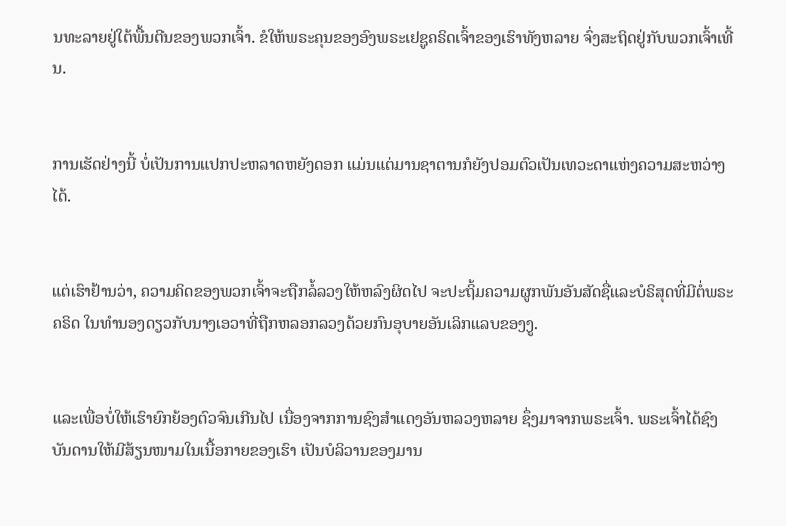ນທະລາຍຢູ່ໃຕ້ພື້ນຕີນຂອງພວກເຈົ້າ. ຂໍໃຫ້ພຣະຄຸນຂອງອົງພຣະເຢຊູຄຣິດເຈົ້າຂອງເຮົາທັງຫລາຍ ຈົ່ງສະຖິດຢູ່ກັບພວກເຈົ້າເທີ້ນ.


ການເຮັດຢ່າງນີ້ ບໍ່ເປັນການແປກປະຫລາດຫຍັງດອກ ແມ່ນແຕ່ມານຊາຕານກໍຍັງປອມຕົວເປັນເທວະດາແຫ່ງຄວາມສະຫວ່າງໄດ້.


ແຕ່ເຮົາຢ້ານວ່າ, ຄວາມຄິດຂອງພວກເຈົ້າຈະຖືກລໍ້ລວງໃຫ້ຫລົງຜິດໄປ ຈະປະຖິ້ມຄວາມຜູກພັນອັນສັດຊື່ແລະບໍຣິສຸດທີ່ມີຕໍ່ພຣະຄຣິດ ໃນທຳນອງດຽວກັບນາງເອວາທີ່ຖືກຫລອກລວງດ້ວຍກົນອຸບາຍອັນເລິກແລບຂອງງູ.


ແລະເພື່ອບໍ່ໃຫ້ເຮົາຍົກຍ້ອງຕົວຈົນເກີນໄປ ເນື່ອງຈາກການຊົງສຳແດງອັນຫລວງຫລາຍ ຊຶ່ງມາຈາກພຣະເຈົ້າ. ພຣະເຈົ້າໄດ້ຊົງບັນດານໃຫ້ມີສ້ຽນໜາມໃນເນື້ອກາຍຂອງເຮົາ ເປັນບໍລິວານຂອງມານ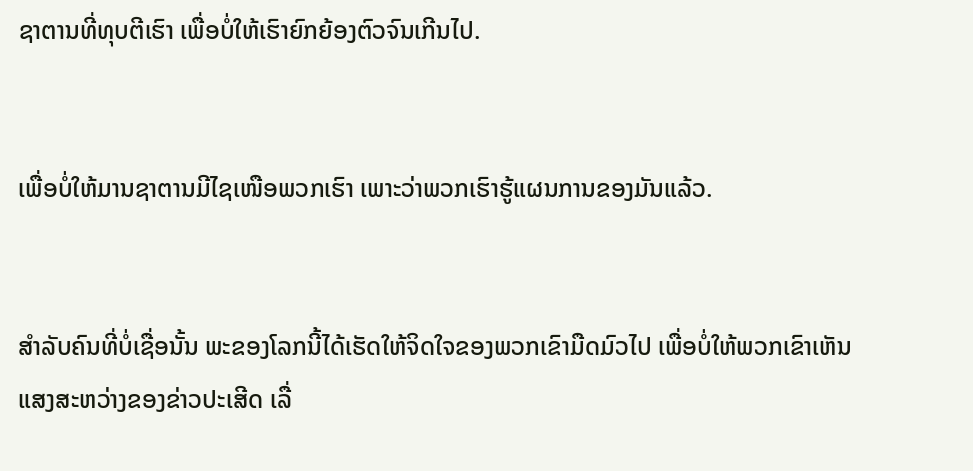ຊາຕານທີ່ທຸບຕີເຮົາ ເພື່ອບໍ່ໃຫ້ເຮົາຍົກຍ້ອງຕົວຈົນເກີນໄປ.


ເພື່ອບໍ່ໃຫ້ມານຊາຕານມີໄຊເໜືອພວກເຮົາ ເພາະວ່າພວກເຮົາຮູ້ແຜນການຂອງມັນແລ້ວ.


ສຳລັບຄົນທີ່ບໍ່ເຊື່ອນັ້ນ ພະຂອງໂລກນີ້ໄດ້ເຮັດໃຫ້ຈິດໃຈຂອງພວກເຂົາມືດມົວໄປ ເພື່ອບໍ່ໃຫ້ພວກເຂົາເຫັນແສງສະຫວ່າງຂອງຂ່າວປະເສີດ ເລື່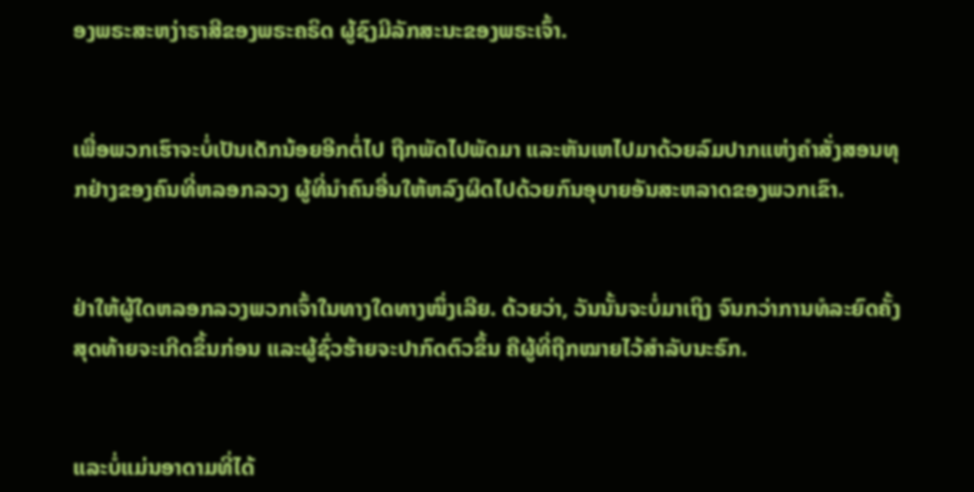ອງພຣະສະຫງ່າຣາສີຂອງພຣະຄຣິດ ຜູ້ຊົງມີລັກສະນະຂອງພຣະເຈົ້າ.


ເພື່ອພວກເຮົາຈະບໍ່ເປັນເດັກນ້ອຍອີກຕໍ່ໄປ ຖືກພັດໄປພັດມາ ແລະຫັນເຫໄປມາດ້ວຍລົມປາກແຫ່ງຄຳສັ່ງສອນທຸກຢ່າງຂອງຄົນທີ່ຫລອກລວງ ຜູ້ທີ່ນຳຄົນອື່ນໃຫ້ຫລົງຜິດໄປດ້ວຍກົນອຸບາຍອັນສະຫລາດຂອງພວກເຂົາ.


ຢ່າໃຫ້ຜູ້ໃດຫລອກລວງພວກເຈົ້າໃນທາງໃດທາງໜຶ່ງເລີຍ. ດ້ວຍວ່າ, ວັນນັ້ນຈະບໍ່ມາເຖິງ ຈົນກວ່າການທໍລະຍົດຄັ້ງສຸດທ້າຍຈະເກີດຂຶ້ນກ່ອນ ແລະຜູ້ຊົ່ວຮ້າຍຈະປາກົດຕົວຂຶ້ນ ຄືຜູ້ທີ່ຖືກໝາຍໄວ້ສຳລັບນະຣົກ.


ແລະບໍ່ແມ່ນອາດາມທີ່ໄດ້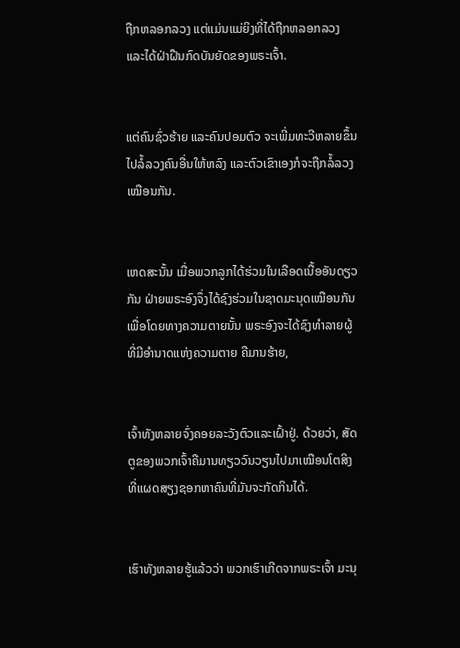ຖືກຫລອກລວງ ແຕ່ແມ່ນແມ່ຍິງທີ່ໄດ້ຖືກຫລອກລວງ ແລະໄດ້ຝ່າຝືນກົດບັນຍັດຂອງພຣະເຈົ້າ.


ແຕ່ຄົນຊົ່ວຮ້າຍ ແລະຄົນປອມຕົວ ຈະເພີ່ມທະວີຫລາຍຂຶ້ນ ໄປລໍ້ລວງຄົນອື່ນໃຫ້ຫລົງ ແລະຕົວເຂົາເອງກໍຈະຖືກລໍ້ລວງເໝືອນກັນ.


ເຫດສະນັ້ນ ເມື່ອພວກລູກໄດ້ຮ່ວມໃນເລືອດເນື້ອອັນດຽວກັນ ຝ່າຍພຣະອົງຈຶ່ງໄດ້ຊົງຮ່ວມໃນຊາດມະນຸດເໝືອນກັນ ເພື່ອໂດຍທາງຄວາມຕາຍນັ້ນ ພຣະອົງຈະໄດ້ຊົງທຳລາຍຜູ້ທີ່ມີອຳນາດແຫ່ງຄວາມຕາຍ ຄືມານຮ້າຍ,


ເຈົ້າທັງຫລາຍຈົ່ງຄອຍລະວັງຕົວແລະເຝົ້າຢູ່. ດ້ວຍວ່າ, ສັດຕູຂອງພວກເຈົ້າຄືມານທຽວວົນວຽນໄປມາເໝືອນໂຕສິງ ທີ່ແຜດສຽງຊອກຫາຄົນທີ່ມັນຈະກັດກິນໄດ້.


ເຮົາທັງຫລາຍຮູ້ແລ້ວວ່າ ພວກເຮົາເກີດຈາກພຣະເຈົ້າ ມະນຸ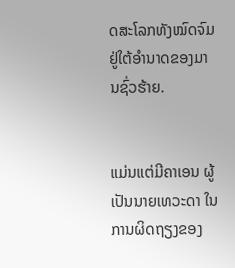ດສະໂລກທັງໝົດຈົມຢູ່ໃຕ້ອຳນາດຂອງມານຊົ່ວຮ້າຍ.


ແມ່ນແຕ່ມີຄາເອນ ຜູ້ເປັນນາຍເທວະດາ ໃນການຜິດຖຽງຂອງ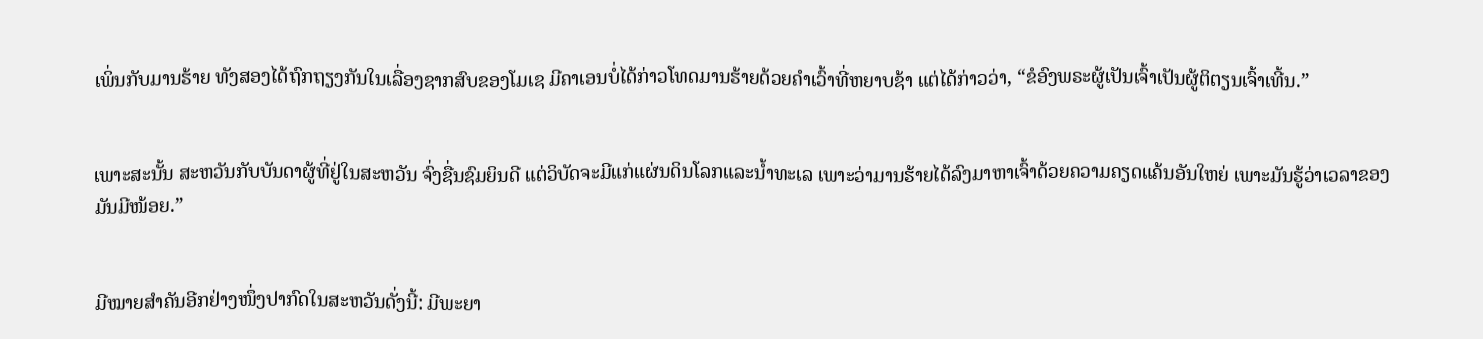ເພິ່ນກັບມານຮ້າຍ ທັງສອງໄດ້ຖົກຖຽງກັນໃນເລື່ອງຊາກສົບຂອງໂມເຊ ມີຄາເອນບໍ່ໄດ້ກ່າວໂທດມານຮ້າຍດ້ວຍຄຳເວົ້າທີ່ຫຍາບຊ້າ ແຕ່ໄດ້ກ່າວວ່າ, “ຂໍອົງພຣະຜູ້ເປັນເຈົ້າເປັນຜູ້ຕິຕຽນເຈົ້າເທີ້ນ.”


ເພາະສະນັ້ນ ສະຫວັນກັບບັນດາຜູ້ທີ່ຢູ່ໃນສະຫວັນ ຈົ່ງຊື່ນຊົມຍິນດີ ແຕ່ວິບັດຈະມີແກ່ແຜ່ນດິນໂລກແລະນໍ້າທະເລ ເພາະວ່າມານຮ້າຍໄດ້ລົງມາຫາເຈົ້າດ້ວຍຄວາມຄຽດແຄ້ນອັນໃຫຍ່ ເພາະມັນຮູ້ວ່າເວລາຂອງມັນມີໜ້ອຍ.”


ມີໝາຍສຳຄັນອີກຢ່າງໜຶ່ງປາກົດໃນສະຫວັນດັ່ງນີ້: ມີພະຍາ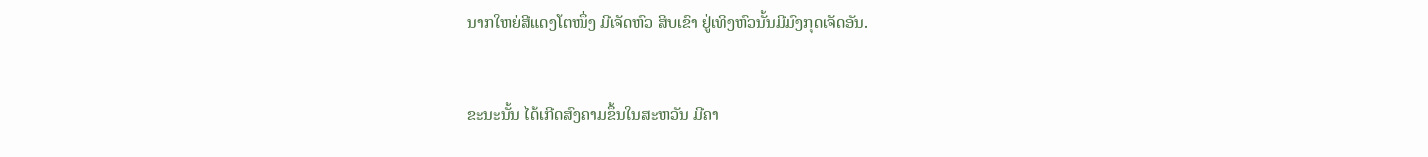ນາກໃຫຍ່ສີແດງໂຕໜຶ່ງ ມີເຈັດຫົວ ສິບເຂົາ ຢູ່ເທິງຫົວນັ້ນມີມົງກຸດເຈັດອັນ.


ຂະນະນັ້ນ ໄດ້ເກີດສົງຄາມຂຶ້ນໃນສະຫວັນ ມີຄາ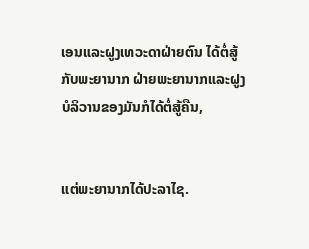ເອນແລະຝູງເທວະດາຝ່າຍຕົນ ໄດ້ຕໍ່ສູ້ກັບພະຍານາກ ຝ່າຍພະຍານາກແລະຝູງບໍລິວານຂອງມັນກໍໄດ້ຕໍ່ສູ້ຄືນ,


ແຕ່ພະຍານາກໄດ້ປະລາໄຊ.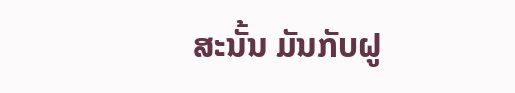ສະນັ້ນ ມັນກັບຝູ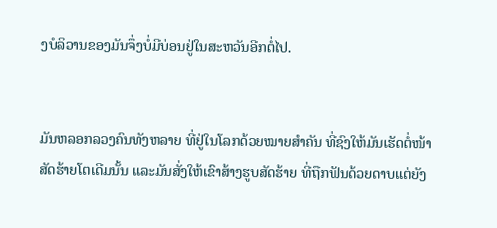ງບໍລິວານຂອງມັນຈຶ່ງບໍ່ມີບ່ອນຢູ່ໃນສະຫວັນອີກຕໍ່ໄປ.


ມັນຫລອກລວງຄົນທັງຫລາຍ ທີ່ຢູ່ໃນໂລກດ້ວຍໝາຍສຳຄັນ ທີ່ຊົງໃຫ້ມັນເຮັດຕໍ່ໜ້າສັດຮ້າຍໂຕເດີມນັ້ນ ແລະມັນສັ່ງໃຫ້ເຂົາສ້າງຮູບສັດຮ້າຍ ທີ່ຖືກຟັນດ້ວຍດາບແຕ່ຍັງ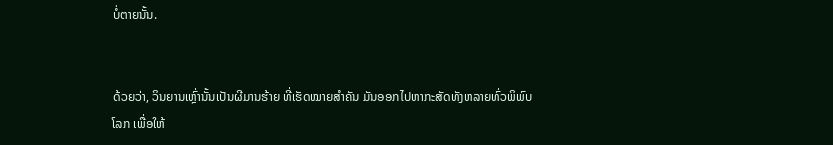ບໍ່ຕາຍນັ້ນ.


ດ້ວຍວ່າ, ວິນຍານເຫຼົ່ານັ້ນເປັນຜີມານຮ້າຍ ທີ່ເຮັດໝາຍສຳຄັນ ມັນອອກໄປຫາກະສັດທັງຫລາຍທົ່ວພິພົບໂລກ ເພື່ອໃຫ້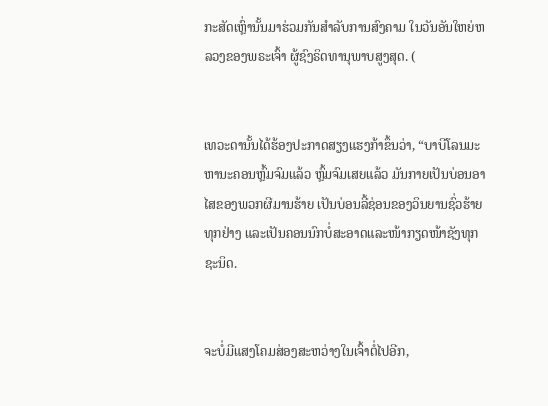ກະສັດເຫຼົ່ານັ້ນມາຮ່ວມກັນສຳລັບການສົງຄາມ ໃນວັນອັນໃຫຍ່ຫລວງຂອງພຣະເຈົ້າ ຜູ້ຊົງຣິດທານຸພາບສູງສຸດ. (


ເທວະດານັ້ນໄດ້ຮ້ອງປະກາດສຽງແຮງກ້າຂຶ້ນວ່າ, “ບາບີໂລນມະຫານະຄອນຫຼົ້ມຈົມແລ້ວ ຫຼົ້ມຈົມເສຍແລ້ວ ມັນກາຍເປັນບ່ອນອາໄສຂອງພວກຜີມານຮ້າຍ ເປັນບ່ອນລີ້ຊ່ອນຂອງວິນຍານຊົ່ວຮ້າຍທຸກຢ່າງ ແລະເປັນຄອນນົກບໍ່ສະອາດແລະໜ້າກຽດໜ້າຊັງທຸກຊະນິດ.


ຈະບໍ່ມີແສງໂຄມສ່ອງສະຫວ່າງໃນເຈົ້າຕໍ່ໄປອີກ,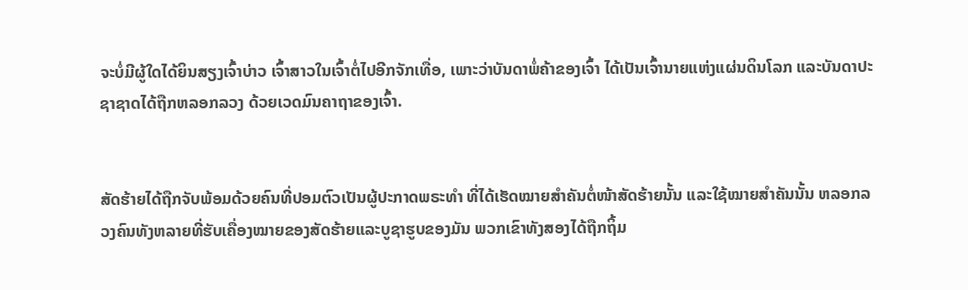ຈະບໍ່ມີຜູ້ໃດໄດ້ຍິນສຽງເຈົ້າບ່າວ ເຈົ້າສາວໃນເຈົ້າຕໍ່ໄປອີກຈັກເທື່ອ, ເພາະວ່າບັນດາພໍ່ຄ້າຂອງເຈົ້າ ໄດ້ເປັນເຈົ້ານາຍແຫ່ງແຜ່ນດິນໂລກ ແລະບັນດາປະຊາຊາດໄດ້ຖືກຫລອກລວງ ດ້ວຍເວດມົນຄາຖາຂອງເຈົ້າ.


ສັດຮ້າຍໄດ້ຖືກຈັບພ້ອມດ້ວຍຄົນທີ່ປອມຕົວເປັນຜູ້ປະກາດພຣະທຳ ທີ່ໄດ້ເຮັດໝາຍສຳຄັນຕໍ່ໜ້າສັດຮ້າຍນັ້ນ ແລະໃຊ້ໝາຍສຳຄັນນັ້ນ ຫລອກລວງຄົນທັງຫລາຍທີ່ຮັບເຄື່ອງໝາຍຂອງສັດຮ້າຍແລະບູຊາຮູບຂອງມັນ ພວກເຂົາທັງສອງໄດ້ຖືກຖິ້ມ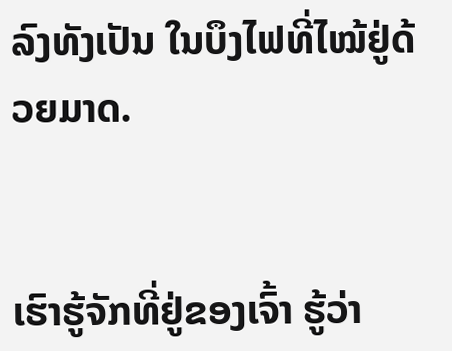ລົງທັງເປັນ ໃນບຶງໄຟທີ່ໄໝ້ຢູ່ດ້ວຍມາດ.


ເຮົາຮູ້ຈັກທີ່ຢູ່ຂອງເຈົ້າ ຮູ້ວ່າ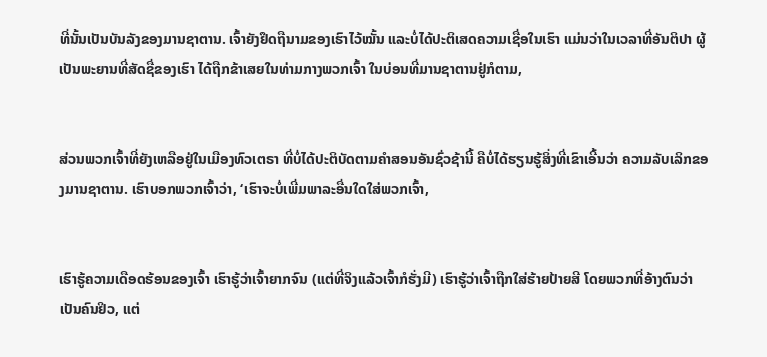ທີ່ນັ້ນເປັນບັນລັງຂອງມານຊາຕານ. ເຈົ້າຍັງຢຶດຖືນາມຂອງເຮົາໄວ້ໝັ້ນ ແລະບໍ່ໄດ້ປະຕິເສດຄວາມເຊື່ອໃນເຮົາ ແມ່ນວ່າໃນເວລາທີ່ອັນຕິປາ ຜູ້ເປັນພະຍານທີ່ສັດຊື່ຂອງເຮົາ ໄດ້ຖືກຂ້າເສຍໃນທ່າມກາງພວກເຈົ້າ ໃນບ່ອນທີ່ມານຊາຕານຢູ່ກໍຕາມ,


ສ່ວນພວກເຈົ້າທີ່ຍັງເຫລືອຢູ່ໃນເມືອງທົວເຕຣາ ທີ່ບໍ່ໄດ້ປະຕິບັດຕາມຄຳສອນອັນຊົ່ວຊ້ານີ້ ຄືບໍ່ໄດ້ຮຽນຮູ້ສິ່ງທີ່ເຂົາເອີ້ນວ່າ ຄວາມລັບເລິກຂອງມານຊາຕານ. ເຮົາບອກພວກເຈົ້າວ່າ, ‘ເຮົາຈະບໍ່ເພີ່ມພາລະອື່ນໃດໃສ່ພວກເຈົ້າ,


ເຮົາຮູ້ຄວາມເດືອດຮ້ອນຂອງເຈົ້າ ເຮົາຮູ້ວ່າເຈົ້າຍາກຈົນ (ແຕ່ທີ່ຈິງແລ້ວເຈົ້າກໍຮັ່ງມີ) ເຮົາຮູ້ວ່າເຈົ້າຖືກໃສ່ຮ້າຍປ້າຍສີ ໂດຍພວກທີ່ອ້າງຕົນວ່າເປັນຄົນຢິວ, ແຕ່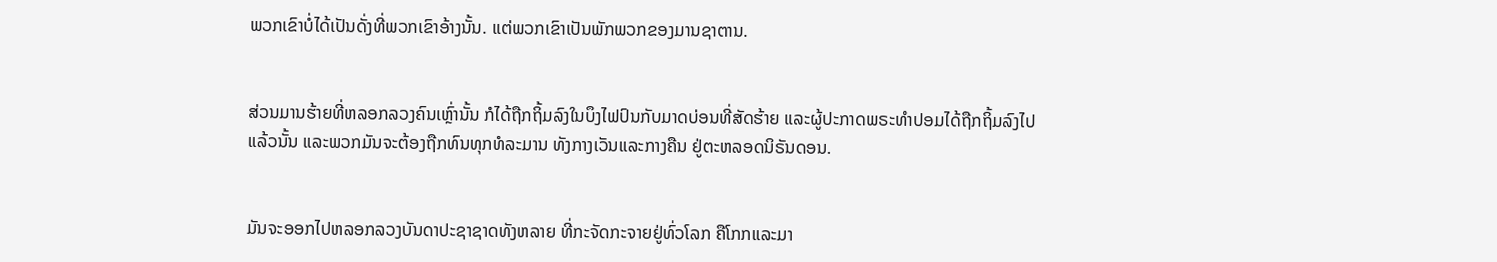ພວກເຂົາບໍ່ໄດ້ເປັນດັ່ງທີ່ພວກເຂົາອ້າງນັ້ນ. ແຕ່ພວກເຂົາເປັນພັກພວກຂອງມານຊາຕານ.


ສ່ວນມານຮ້າຍທີ່ຫລອກລວງຄົນເຫຼົ່ານັ້ນ ກໍໄດ້ຖືກຖິ້ມລົງໃນບຶງໄຟປົນກັບມາດບ່ອນທີ່ສັດຮ້າຍ ແລະຜູ້ປະກາດພຣະທຳປອມໄດ້ຖືກຖິ້ມລົງໄປແລ້ວນັ້ນ ແລະພວກມັນຈະຕ້ອງຖືກທົນທຸກທໍລະມານ ທັງກາງເວັນແລະກາງຄືນ ຢູ່ຕະຫລອດນິຣັນດອນ.


ມັນຈະອອກໄປຫລອກລວງບັນດາປະຊາຊາດທັງຫລາຍ ທີ່ກະຈັດກະຈາຍຢູ່ທົ່ວໂລກ ຄືໂກກແລະມາ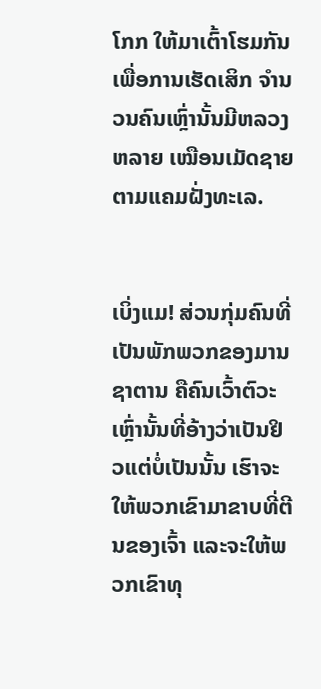ໂກກ ໃຫ້ມາເຕົ້າໂຮມກັນເພື່ອການເຮັດເສິກ ຈຳນວນຄົນເຫຼົ່ານັ້ນມີຫລວງຫລາຍ ເໝືອນເມັດຊາຍຕາມແຄມຝັ່ງທະເລ.


ເບິ່ງແມ! ສ່ວນກຸ່ມຄົນທີ່ເປັນພັກພວກຂອງມານຊາຕານ ຄືຄົນເວົ້າຕົວະເຫຼົ່ານັ້ນທີ່ອ້າງວ່າເປັນຢິວແຕ່ບໍ່ເປັນນັ້ນ ເຮົາຈະໃຫ້ພວກເຂົາມາຂາບທີ່ຕີນຂອງເຈົ້າ ແລະຈະໃຫ້ພວກເຂົາທຸ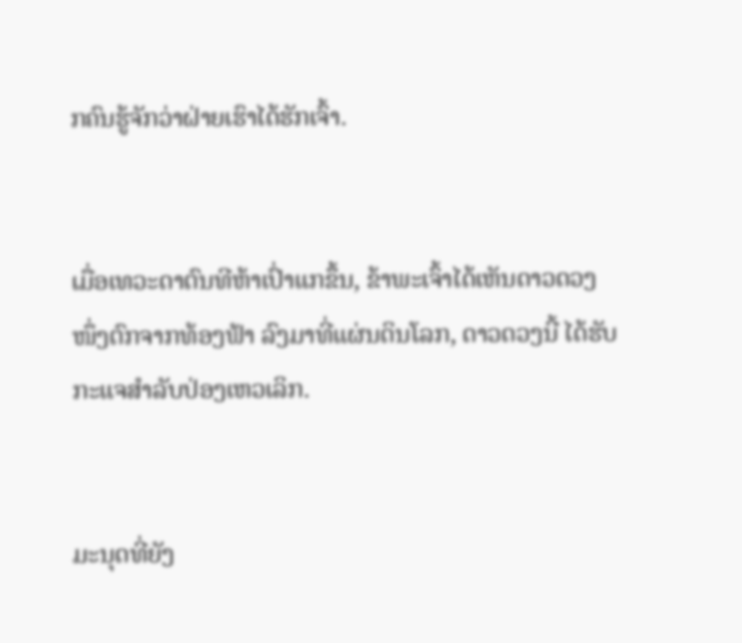ກຄົນຮູ້ຈັກວ່າຝ່າຍເຮົາໄດ້ຮັກເຈົ້າ.


ເມື່ອເທວະດາຕົນທີຫ້າເປົ່າແກຂຶ້ນ, ຂ້າພະເຈົ້າໄດ້ເຫັນດາວດວງໜຶ່ງຕົກຈາກທ້ອງຟ້າ ລົງມາທີ່ແຜ່ນດິນໂລກ, ດາວດວງນີ້ ໄດ້ຮັບກະແຈສຳລັບປ່ອງເຫວເລິກ.


ມະນຸດທີ່ຍັງ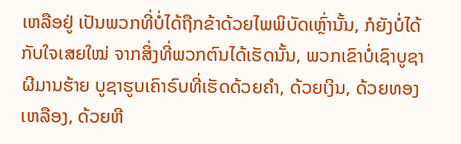ເຫລືອຢູ່ ເປັນພວກທີ່ບໍ່ໄດ້ຖືກຂ້າດ້ວຍໄພພິບັດເຫຼົ່ານັ້ນ, ກໍຍັງບໍ່ໄດ້ກັບໃຈເສຍໃໝ່ ຈາກສິ່ງທີ່ພວກຕົນໄດ້ເຮັດນັ້ນ, ພວກເຂົາບໍ່ເຊົາບູຊາຜີມານຮ້າຍ ບູຊາຮູບເຄົາຣົບທີ່ເຮັດດ້ວຍຄຳ, ດ້ວຍເງິນ, ດ້ວຍທອງເຫລືອງ, ດ້ວຍຫີ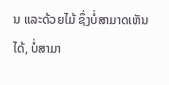ນ ແລະດ້ວຍໄມ້ ຊຶ່ງບໍ່ສາມາດເຫັນໄດ້, ບໍ່ສາມາ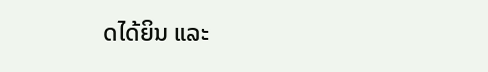ດໄດ້ຍິນ ແລະ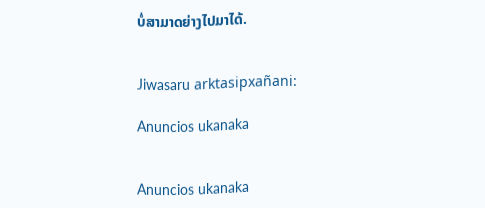ບໍ່ສາມາດຍ່າງໄປມາໄດ້.


Jiwasaru arktasipxañani:

Anuncios ukanaka


Anuncios ukanaka